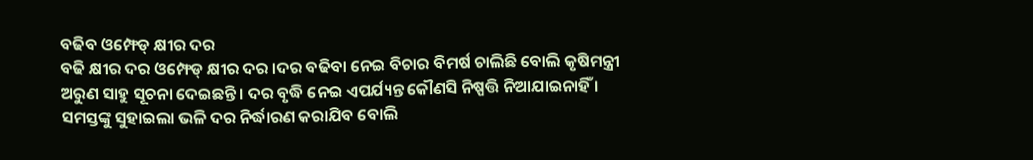ବଢିବ ଓମ୍ଫେଡ୍ କ୍ଷୀର ଦର
ବଢି କ୍ଷୀର ଦର ଓମ୍ଫେଡ୍ କ୍ଷୀର ଦର ।ଦର ବଢିବା ନେଇ ବିଚାର ବିମର୍ଷ ଚାଲିଛି ବୋଲି କୃଷିମନ୍ତ୍ରୀ ଅରୁଣ ସାହୁ ସୂଚନା ଦେଇଛନ୍ତି । ଦର ବୃଦ୍ଧି ନେଇ ଏପର୍ଯ୍ୟନ୍ତ କୌଣସି ନିଷ୍ପତ୍ତି ନିଆଯାଇନାହିଁ ।
ସମସ୍ତଙ୍କୁ ସୁହାଇଲା ଭଳି ଦର ନିର୍ଦ୍ଧାରଣ କରାଯିବ ବୋଲି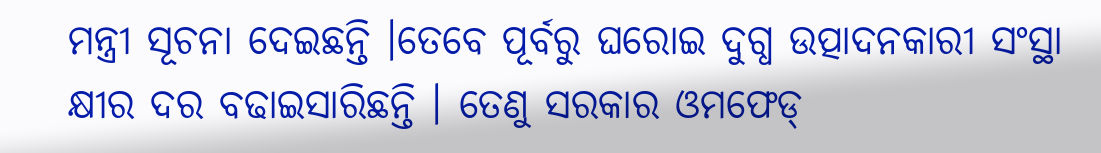ମନ୍ତ୍ରୀ ସୂଚନା ଦେଇଛନ୍ତି ।ତେବେ ପୂର୍ବରୁ ଘରୋଇ ଦୁଗ୍ଧ ଉତ୍ପାଦନକାରୀ ସଂସ୍ଥା କ୍ଷୀର ଦର ବଢାଇସାରିଛନ୍ତି । ତେଣୁ ସରକାର ଓମଫେଡ୍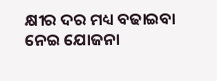କ୍ଷୀର ଦର ମଧ୍ୟ ବଢାଇବା ନେଇ ଯୋଜନା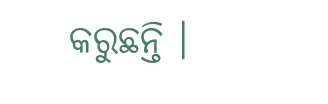କରୁଛନ୍ତି ।